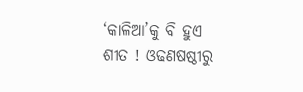‘କାଳିଆ’କୁ ବି ହୁଏ ଶୀତ ! ଓଢଣଷଷ୍ଠୀରୁ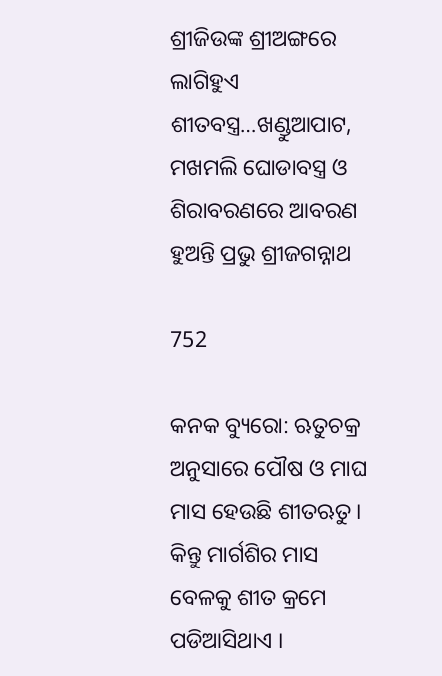ଶ୍ରୀଜିଉଙ୍କ ଶ୍ରୀଅଙ୍ଗରେ ଲାଗିହୁଏ ଶୀତବସ୍ତ୍ର…ଖଣ୍ଡୁଆପାଟ, ମଖମଲି ଘୋଡାବସ୍ତ୍ର ଓ ଶିରାବରଣରେ ଆବରଣ ହୁଅନ୍ତି ପ୍ରଭୁ ଶ୍ରୀଜଗନ୍ନାଥ

752

କନକ ବ୍ୟୁରୋ: ଋତୁଚକ୍ର ଅନୁସାରେ ପୌଷ ଓ ମାଘ ମାସ ହେଉଛି ଶୀତଋତୁ । କିନ୍ତୁ ମାର୍ଗଶିର ମାସ ବେଳକୁ ଶୀତ କ୍ରମେ ପଡିଆସିଥାଏ ।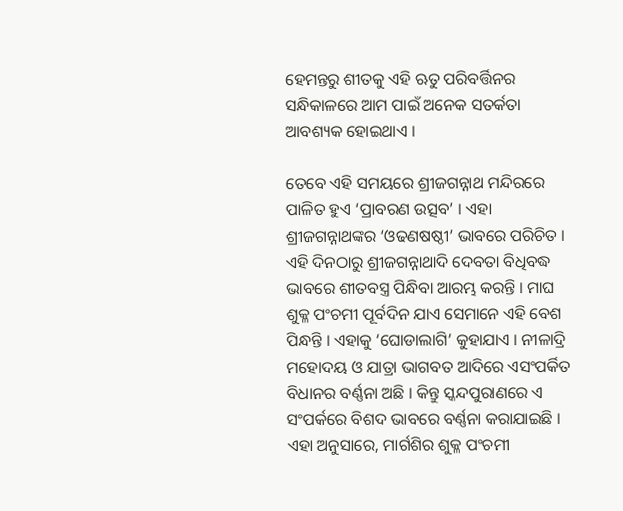ହେମନ୍ତରୁ ଶୀତକୁ ଏହି ଋତୁ ପରିବର୍ତ୍ତିନର ସନ୍ଧିକାଳରେ ଆମ ପାଇଁ ଅନେକ ସତର୍କତା ଆବଶ୍ୟକ ହୋଇଥାଏ ।

ତେବେ ଏହି ସମୟରେ ଶ୍ରୀଜଗନ୍ନାଥ ମନ୍ଦିରରେ ପାଳିତ ହୁଏ ‘ପ୍ରାବରଣ ଉତ୍ସବ’ । ଏହା ଶ୍ରୀଜଗନ୍ନାଥଙ୍କର ‘ଓଢଣଷଷ୍ଠୀ’ ଭାବରେ ପରିଚିତ । ଏହି ଦିନଠାରୁ ଶ୍ରୀଜଗନ୍ନାଥାଦି ଦେବତା ବିଧିବଦ୍ଧ ଭାବରେ ଶୀତବସ୍ତ୍ର ପିନ୍ଧିବା ଆରମ୍ଭ କରନ୍ତି । ମାଘ ଶୁକ୍ଳ ପଂଚମୀ ପୂର୍ବଦିନ ଯାଏ ସେମାନେ ଏହି ବେଶ ପିନ୍ଧନ୍ତି । ଏହାକୁ ‘ଘୋଡାଲାଗି’ କୁହାଯାଏ । ନୀଳାଦ୍ରି ମହୋଦୟ ଓ ଯାତ୍ରା ଭାଗବତ ଆଦିରେ ଏସଂପର୍କିତ ବିଧାନର ବର୍ଣ୍ଣନା ଅଛି । କିନ୍ତୁ ସ୍କନ୍ଦପୁରାଣରେ ଏ ସଂପର୍କରେ ବିଶଦ ଭାବରେ ବର୍ଣ୍ଣନା କରାଯାଇଛି । ଏହା ଅନୁସାରେ, ମାର୍ଗଶିର ଶୁକ୍ଳ ପଂଚମୀ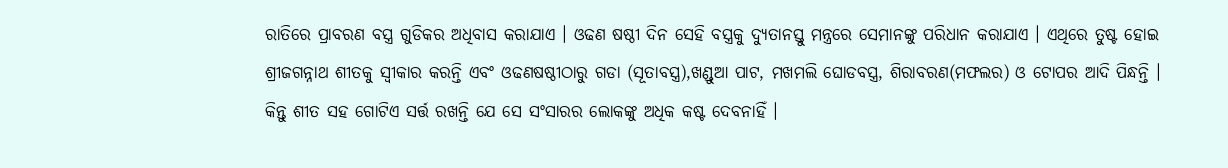ରାତିରେ ପ୍ରାବରଣ ବସ୍ତ୍ର ଗୁଡିକର ଅଧିବାସ କରାଯାଏ । ଓଢଣ ଷଷ୍ଠୀ ଦିନ ସେହି ବସ୍ତ୍ରକୁ ଦ୍ୟୁତାନସ୍ତୁ ମନ୍ତ୍ରରେ ସେମାନଙ୍କୁ ପରିଧାନ କରାଯାଏ । ଏଥିରେ ତୁଷ୍ଟ ହୋଇ ଶ୍ରୀଜଗନ୍ନାଥ ଶୀତକୁ ସ୍ୱୀକାର କରନ୍ତି ଏବଂ ଓଢଣଷଷ୍ଠୀଠାରୁ ଗଡା (ସୂତାବସ୍ତ୍ର),ଖଣ୍ଡୁଆ ପାଟ, ମଖମଲି ଘୋଡବସ୍ତ୍ର, ଶିରାବରଣ(ମଫଲର) ଓ ଟୋପର ଆଦି ପିନ୍ଧନ୍ତି । କିନ୍ତୁ ଶୀତ ସହ ଗୋଟିଏ ସର୍ତ୍ତ ରଖନ୍ତି ଯେ ସେ ସଂସାରର ଲୋକଙ୍କୁ ଅଧିକ କଷ୍ଟ ଦେବନାହିଁ ।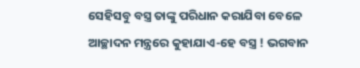ସେହିସବୁ ବସ୍ତ୍ର ତାଙ୍କୁ ପରିଧାନ କରାଯିବା ବେଳେ ଆଚ୍ଛାଦନ ମନ୍ତ୍ରରେ କୁହାଯାଏ-ହେ ବସ୍ତ୍ର ! ଭଗବାନ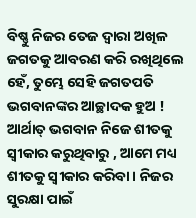ବିଷ୍ଣୁ ନିଜର ତେଜ ଦ୍ୱାରା ଅଖିଳ ଜଗତକୁ ଆବରଣ କରି ରଖିଥିଲେ ହେଁ, ତୁମ୍ଭେ ସେହି ଜଗତପତି ଭଗବାନଙ୍କର ଆଚ୍ଛାଦକ ହୁଅ ! ଆର୍ଥାତ୍ ଭଗବାନ ନିଜେ ଶୀତକୁ ସ୍ୱୀକାର କରୁଥିବାରୁ , ଆମେ ମଧ୍ୟ ଶୀତକୁ ସ୍ୱୀକାର କରିବା । ନିଜର ସୁରକ୍ଷା ପାଇଁ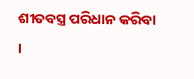ଶୀତବସ୍ତ୍ର ପରିଧାନ କରିବା ।